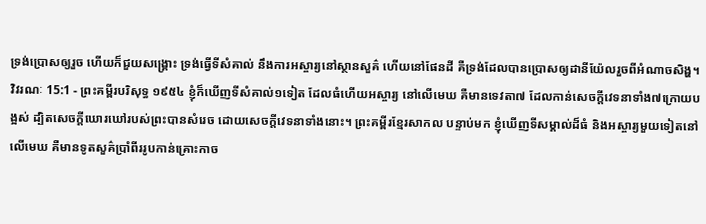ទ្រង់ប្រោសឲ្យរួច ហើយក៏ជួយសង្គ្រោះ ទ្រង់ធ្វើទីសំគាល់ នឹងការអស្ចារ្យនៅស្ថានសួគ៌ ហើយនៅផែនដី គឺទ្រង់ដែលបានប្រោសឲ្យដានីយ៉ែលរួចពីអំណាចសិង្ហ។
វិវរណៈ 15:1 - ព្រះគម្ពីរបរិសុទ្ធ ១៩៥៤ ខ្ញុំក៏ឃើញទីសំគាល់១ទៀត ដែលធំហើយអស្ចារ្យ នៅលើមេឃ គឺមានទេវតា៧ ដែលកាន់សេចក្ដីវេទនាទាំង៧ក្រោយបង្អស់ ដ្បិតសេចក្ដីឃោរឃៅរបស់ព្រះបានសំរេច ដោយសេចក្ដីវេទនាទាំងនោះ។ ព្រះគម្ពីរខ្មែរសាកល បន្ទាប់មក ខ្ញុំឃើញទីសម្គាល់ដ៏ធំ និងអស្ចារ្យមួយទៀតនៅលើមេឃ គឺមានទូតសួគ៌ប្រាំពីររូបកាន់គ្រោះកាច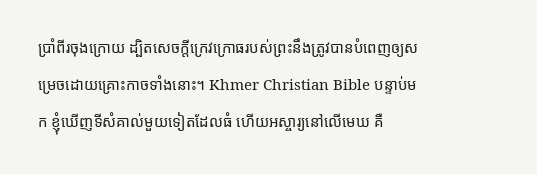ប្រាំពីរចុងក្រោយ ដ្បិតសេចក្ដីក្រេវក្រោធរបស់ព្រះនឹងត្រូវបានបំពេញឲ្យសម្រេចដោយគ្រោះកាចទាំងនោះ។ Khmer Christian Bible បន្ទាប់មក ខ្ញុំឃើញទីសំគាល់មួយទៀតដែលធំ ហើយអស្ចារ្យនៅលើមេឃ គឺ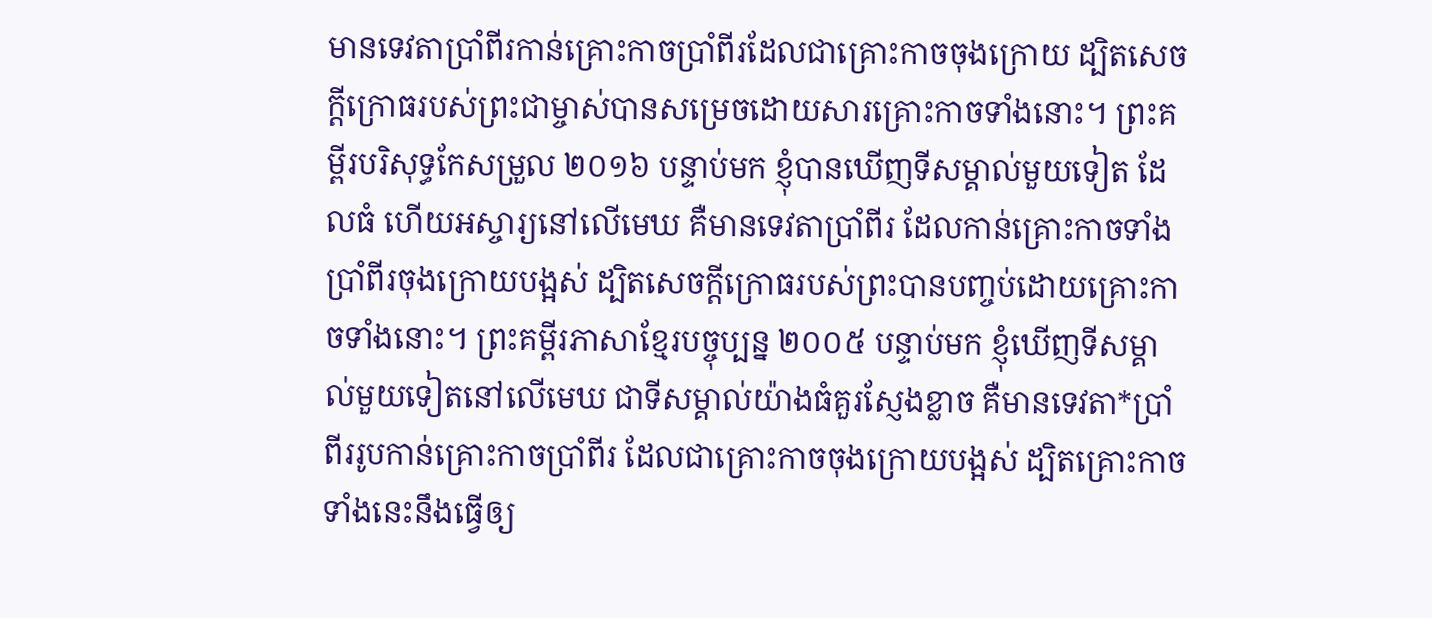មានទេវតាប្រាំពីរកាន់គ្រោះកាចប្រាំពីរដែលជាគ្រោះកាចចុងក្រោយ ដ្បិតសេចក្ដីក្រោធរបស់ព្រះជាម្ចាស់បានសម្រេចដោយសារគ្រោះកាចទាំងនោះ។ ព្រះគម្ពីរបរិសុទ្ធកែសម្រួល ២០១៦ បន្ទាប់មក ខ្ញុំបានឃើញទីសម្គាល់មួយទៀត ដែលធំ ហើយអស្ចារ្យនៅលើមេឃ គឺមានទេវតាប្រាំពីរ ដែលកាន់គ្រោះកាចទាំងប្រាំពីរចុងក្រោយបង្អស់ ដ្បិតសេចក្ដីក្រោធរបស់ព្រះបានបញ្ចប់ដោយគ្រោះកាចទាំងនោះ។ ព្រះគម្ពីរភាសាខ្មែរបច្ចុប្បន្ន ២០០៥ បន្ទាប់មក ខ្ញុំឃើញទីសម្គាល់មួយទៀតនៅលើមេឃ ជាទីសម្គាល់យ៉ាងធំគួរស្ញែងខ្លាច គឺមានទេវតា*ប្រាំពីររូបកាន់គ្រោះកាចប្រាំពីរ ដែលជាគ្រោះកាចចុងក្រោយបង្អស់ ដ្បិតគ្រោះកាចទាំងនេះនឹងធ្វើឲ្យ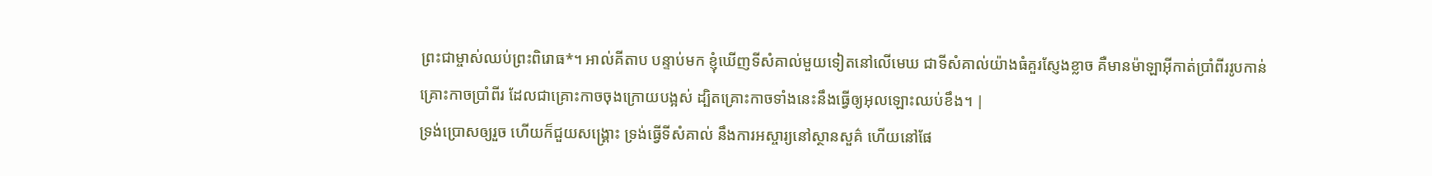ព្រះជាម្ចាស់ឈប់ព្រះពិរោធ*។ អាល់គីតាប បន្ទាប់មក ខ្ញុំឃើញទីសំគាល់មួយទៀតនៅលើមេឃ ជាទីសំគាល់យ៉ាងធំគួរស្ញែងខ្លាច គឺមានម៉ាឡាអ៊ីកាត់ប្រាំពីររូបកាន់គ្រោះកាចប្រាំពីរ ដែលជាគ្រោះកាចចុងក្រោយបង្អស់ ដ្បិតគ្រោះកាចទាំងនេះនឹងធ្វើឲ្យអុលឡោះឈប់ខឹង។ |
ទ្រង់ប្រោសឲ្យរួច ហើយក៏ជួយសង្គ្រោះ ទ្រង់ធ្វើទីសំគាល់ នឹងការអស្ចារ្យនៅស្ថានសួគ៌ ហើយនៅផែ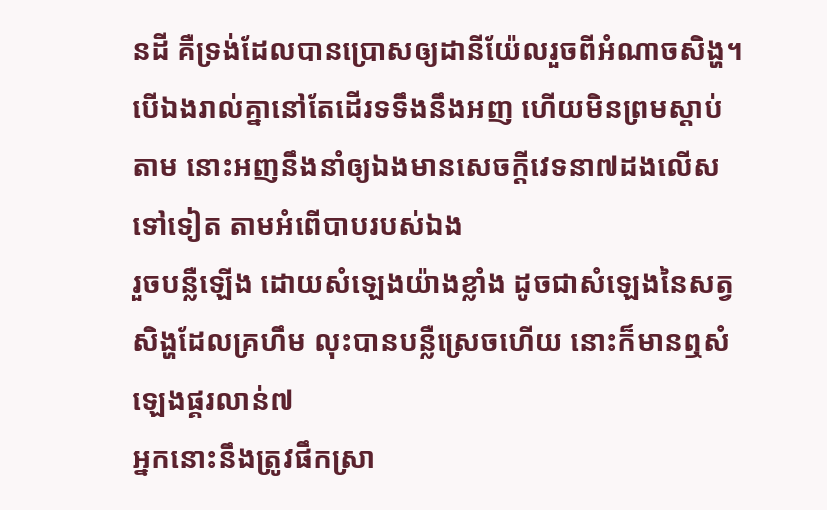នដី គឺទ្រង់ដែលបានប្រោសឲ្យដានីយ៉ែលរួចពីអំណាចសិង្ហ។
បើឯងរាល់គ្នានៅតែដើរទទឹងនឹងអញ ហើយមិនព្រមស្តាប់តាម នោះអញនឹងនាំឲ្យឯងមានសេចក្ដីវេទនា៧ដងលើសទៅទៀត តាមអំពើបាបរបស់ឯង
រួចបន្លឺឡើង ដោយសំឡេងយ៉ាងខ្លាំង ដូចជាសំឡេងនៃសត្វសិង្ហដែលគ្រហឹម លុះបានបន្លឺស្រេចហើយ នោះក៏មានឮសំឡេងផ្គរលាន់៧
អ្នកនោះនឹងត្រូវផឹកស្រា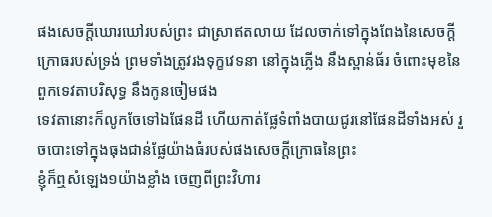ផងសេចក្ដីឃោរឃៅរបស់ព្រះ ជាស្រាឥតលាយ ដែលចាក់ទៅក្នុងពែងនៃសេចក្ដីក្រោធរបស់ទ្រង់ ព្រមទាំងត្រូវរងទុក្ខវេទនា នៅក្នុងភ្លើង នឹងស្ពាន់ធ័រ ចំពោះមុខនៃពួកទេវតាបរិសុទ្ធ នឹងកូនចៀមផង
ទេវតានោះក៏លូកចែទៅឯផែនដី ហើយកាត់ផ្លែទំពាំងបាយជូរនៅផែនដីទាំងអស់ រួចបោះទៅក្នុងធុងជាន់ផ្លែយ៉ាងធំរបស់ផងសេចក្ដីក្រោធនៃព្រះ
ខ្ញុំក៏ឮសំឡេង១យ៉ាងខ្លាំង ចេញពីព្រះវិហារ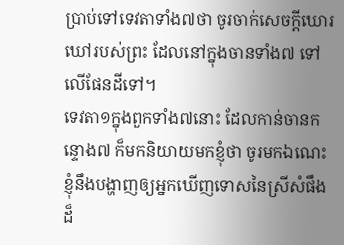ប្រាប់ទៅទេវតាទាំង៧ថា ចូរចាក់សេចក្ដីឃោរឃៅរបស់ព្រះ ដែលនៅក្នុងចានទាំង៧ ទៅលើផែនដីទៅ។
ទេវតា១ក្នុងពួកទាំង៧នោះ ដែលកាន់ចានកន្ទោង៧ ក៏មកនិយាយមកខ្ញុំថា ចូរមកឯណេះ ខ្ញុំនឹងបង្ហាញឲ្យអ្នកឃើញទោសនៃស្រីសំផឹងដ៏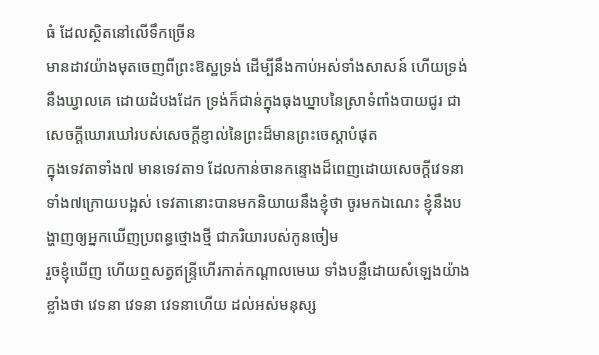ធំ ដែលស្ថិតនៅលើទឹកច្រើន
មានដាវយ៉ាងមុតចេញពីព្រះឱស្ឋទ្រង់ ដើម្បីនឹងកាប់អស់ទាំងសាសន៍ ហើយទ្រង់នឹងឃ្វាលគេ ដោយដំបងដែក ទ្រង់ក៏ជាន់ក្នុងធុងឃ្នាបនៃស្រាទំពាំងបាយជូរ ជាសេចក្ដីឃោរឃៅរបស់សេចក្ដីខ្ញាល់នៃព្រះដ៏មានព្រះចេស្តាបំផុត
ក្នុងទេវតាទាំង៧ មានទេវតា១ ដែលកាន់ចានកន្ទោងដ៏ពេញដោយសេចក្ដីវេទនាទាំង៧ក្រោយបង្អស់ ទេវតានោះបានមកនិយាយនឹងខ្ញុំថា ចូរមកឯណេះ ខ្ញុំនឹងបង្ហាញឲ្យអ្នកឃើញប្រពន្ធថ្មោងថ្មី ជាភរិយារបស់កូនចៀម
រួចខ្ញុំឃើញ ហើយឮសត្វឥន្ទ្រីហើរកាត់កណ្តាលមេឃ ទាំងបន្លឺដោយសំឡេងយ៉ាងខ្លាំងថា វេទនា វេទនា វេទនាហើយ ដល់អស់មនុស្ស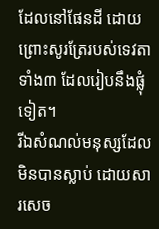ដែលនៅផែនដី ដោយព្រោះសូរត្រែរបស់ទេវតាទាំង៣ ដែលរៀបនឹងផ្លុំទៀត។
រីឯសំណល់មនុស្សដែលមិនបានស្លាប់ ដោយសារសេច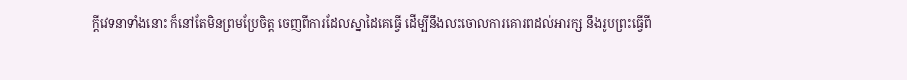ក្ដីវេទនាទាំងនោះ ក៏នៅតែមិនព្រមប្រែចិត្ត ចេញពីការដែលស្នាដៃគេធ្វើ ដើម្បីនឹងលះចោលការគោរពដល់អារក្ស នឹងរូបព្រះធ្វើពី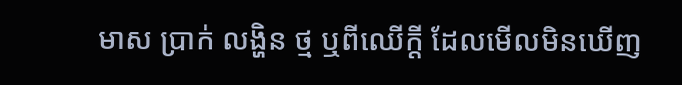មាស ប្រាក់ លង្ហិន ថ្ម ឬពីឈើក្តី ដែលមើលមិនឃើញ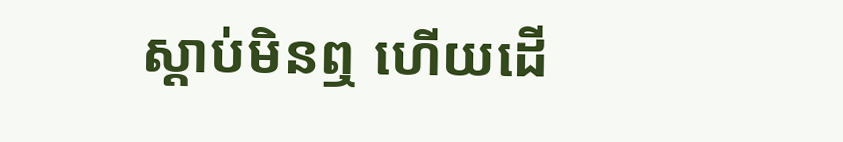ស្តាប់មិនឮ ហើយដើ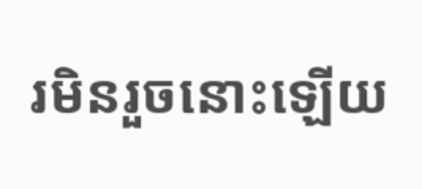រមិនរួចនោះឡើយ